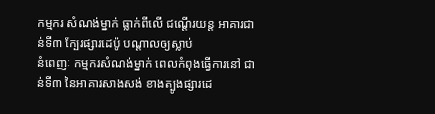កម្មករ សំណង់ម្នាក់ ធ្លាក់ពីលើ ជណ្តើរយន្ត អាគារជាន់ទី៣ ក្បែរផ្សារដេប៉ូ បណ្តាលឲ្យស្លាប់
នំពេញៈ កម្មករសំណង់ម្នាក់ ពេលកំពុងធ្វើការនៅ ជាន់ទី៣ នៃអាគារសាងសង់ ខាងត្បូងផ្សារដេ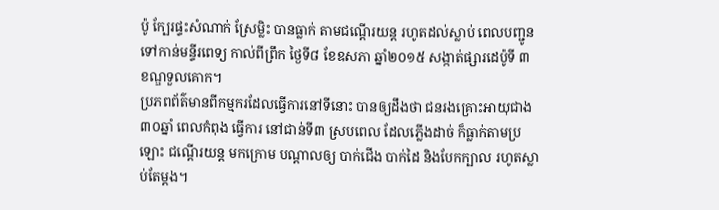ប៉ូ ក្បែរផ្ទះសំណាក់ ស្រែម្លិះ បានធ្លាក់ តាមជណ្តើរយន្ត រហូតដល់ស្លាប់ ពេលបញ្ជូន ទៅកាន់មន្ទីរពេទ្យ កាល់ពីព្រឹក ថ្ងៃទី៨ ខែឧសភា ឆ្នាំ២០១៥ សង្កាត់ផ្សារដេប៉ូទី ៣ ខណ្ឌទួលគោក។
ប្រភពព័ត៌មានពីកម្មករដែលធ្វើការនៅទីនោះ បានឲ្យដឹងថា ជនរងគ្រោះអាយុជាង៣០ឆ្នាំ ពេលកំពុង ធ្វើការ នៅជាន់ទី៣ ស្របពេល ដែលភ្លើងដាច់ ក៏ធ្លាក់តាមប្រឡោះ ជណ្តើរយន្ត មកក្រោម បណ្តាលឲ្យ បាក់ជើង បាក់ដៃ និងបែកក្បាល រហូតស្លាប់តែម្តង។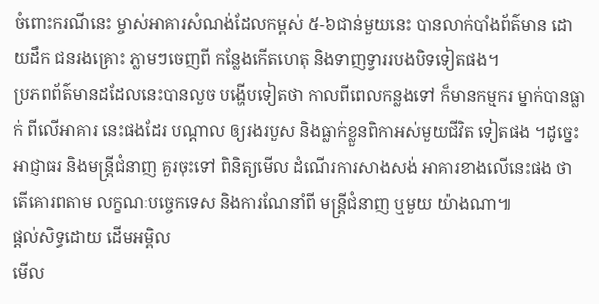ចំពោះករណីនេះ ម្ចាស់អាគារសំណង់ដែលកម្ពស់ ៥-៦ជាន់មួយនេះ បានលាក់បាំងព័ត៌មាន ដោយដឹក ជនរងគ្រោះ ភ្លាមៗចេញពី កន្លែងកើតហេតុ និងទាញទ្វាររបងបិទទៀតផង។
ប្រភពព័ត៌មានដដែលនេះបានលួច បង្ហើបទៀតថា កាលពីពេលកន្លងទៅ ក៏មានកម្មករ ម្នាក់បានធ្លាក់ ពីលើអាគារ នេះផងដែរ បណ្តាល ឲ្យរងរបួស និងធ្លាក់ខ្លួនពិកាអស់មួយជីវិត ទៀតផង ។ដូច្នេះអាជ្ញាធរ និងមន្ត្រីជំនាញ គួរចុះទៅ ពិនិត្យមើល ដំណើរការសាងសង់ អាគារខាងលើនេះផង ថាតើគោរពតាម លក្ខណៈបច្ចេកទេស និងការណែនាំពី មន្ត្រីជំនាញ ឬមួយ យ៉ាងណា៕
ផ្តល់សិទ្ធដោយ ដើមអម្ពិល
មើល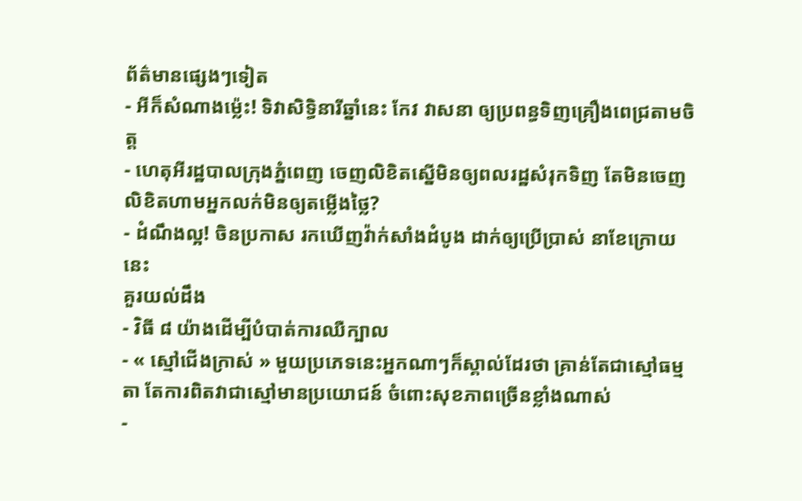ព័ត៌មានផ្សេងៗទៀត
- អីក៏សំណាងម្ល៉េះ! ទិវាសិទ្ធិនារីឆ្នាំនេះ កែវ វាសនា ឲ្យប្រពន្ធទិញគ្រឿងពេជ្រតាមចិត្ត
- ហេតុអីរដ្ឋបាលក្រុងភ្នំពេញ ចេញលិខិតស្នើមិនឲ្យពលរដ្ឋសំរុកទិញ តែមិនចេញលិខិតហាមអ្នកលក់មិនឲ្យតម្លើងថ្លៃ?
- ដំណឹងល្អ! ចិនប្រកាស រកឃើញវ៉ាក់សាំងដំបូង ដាក់ឲ្យប្រើប្រាស់ នាខែក្រោយនេះ
គួរយល់ដឹង
- វិធី ៨ យ៉ាងដើម្បីបំបាត់ការឈឺក្បាល
- « ស្មៅជើងក្រាស់ » មួយប្រភេទនេះអ្នកណាៗក៏ស្គាល់ដែរថា គ្រាន់តែជាស្មៅធម្មតា តែការពិតវាជាស្មៅមានប្រយោជន៍ ចំពោះសុខភាពច្រើនខ្លាំងណាស់
-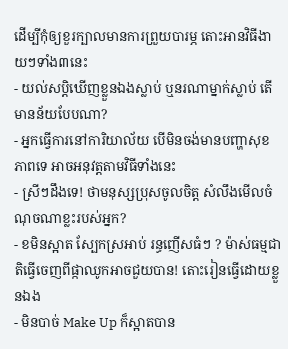ដើម្បីកុំឲ្យខួរក្បាលមានការព្រួយបារម្ភ តោះអានវិធីងាយៗទាំង៣នេះ
- យល់សប្តិឃើញខ្លួនឯងស្លាប់ ឬនរណាម្នាក់ស្លាប់ តើមានន័យបែបណា?
- អ្នកធ្វើការនៅការិយាល័យ បើមិនចង់មានបញ្ហាសុខភាពទេ អាចអនុវត្តតាមវិធីទាំងនេះ
- ស្រីៗដឹងទេ! ថាមនុស្សប្រុសចូលចិត្ត សំលឹងមើលចំណុចណាខ្លះរបស់អ្នក?
- ខមិនស្អាត ស្បែកស្រអាប់ រន្ធញើសធំៗ ? ម៉ាស់ធម្មជាតិធ្វើចេញពីផ្កាឈូកអាចជួយបាន! តោះរៀនធ្វើដោយខ្លួនឯង
- មិនបាច់ Make Up ក៏ស្អាតបាន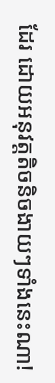ដែរ ដោយអនុវត្តតិចនិចងាយៗទាំងនេះណា!